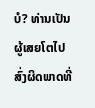ບໍ? ທ່ານເປັນຜູ້ເສຍໂຕໄປສົ່ງຜິດພາດທີ່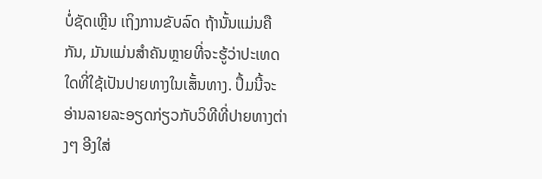ບໍ່ຊັດເຫຼີນ ເຖິງການຂັບລົດ ຖ້ານັ້ນແມ່ນຄືກັນ, ມັນແມ່ນສຳຄັນຫຼາຍທີ່ຈະຮູ້ວ່າປະເທດໃດທີ່ໃຊ້ເປັນປາຍທາງໃນເສັ້ນທາງ. ປຶ້ມນີ້ຈະອ່ານລາຍລະອຽດກ່ຽວກັບວິທີທີ່ປາຍທາງຕ່າງໆ ອີງໃສ່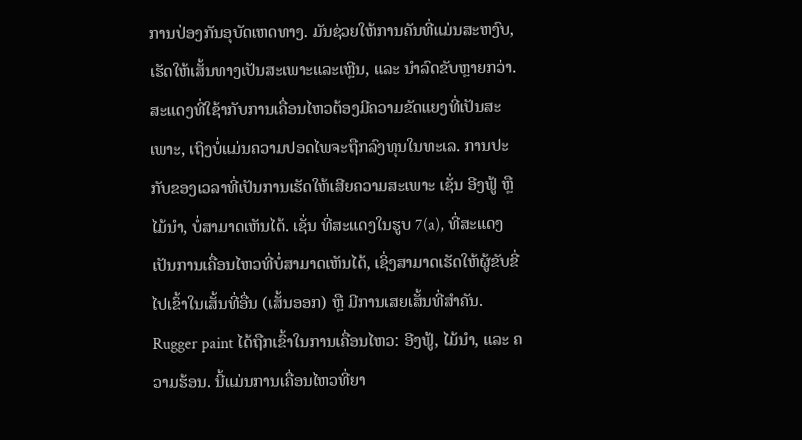ການປ່ອງກັນອຸບັດເຫດທາງ. ມັນຊ່ວຍໃຫ້ການຄັນທີ່ແມ່ນສະຫງົບ, ເຮັດໃຫ້ເສັ້ນທາງເປັນສະເພາະແລະເຫຼີນ, ແລະ ນຳລົດຂັບຫຼາຍກວ່າ.
ສະແດງທີ່ໃຊ້າກັບການເຄື່ອນໄຫວຕ້ອງມີຄວາມຂັດແຍງທີ່ເປັນສະເພາະ, ເຖິງບໍ່ແມ່ນຄວາມປອດໄພຈະຖືກລົງທຸນໃນທະເລ. ການປະກັບຂອງເວລາທີ່ເປັນການເຮັດໃຫ້ເສີຍຄວາມສະເພາະ ເຊັ່ນ ອີງຟູ້ ຫຼື ໄມ້ນຳ, ບໍ່ສາມາດເຫັນໄດ້. ເຊັ່ນ ທີ່ສະແດງໃນຮູບ 7(a), ທີ່ສະແດງເປັນການເຄື່ອນໄຫວທີ່ບໍ່ສາມາດເຫັນໄດ້, ເຊິ່ງສາມາດເຮັດໃຫ້ຜູ້ຂັບຂີ່ໄປເຂົ້າໃນເສັ້ນທີ່ອື່ນ (ເສັ້ນອອກ) ຫຼື ມີການເສຍເສັ້ນທີ່ສຳຄັນ. Rugger paint ໄດ້ຖືກເຂົ້າໃນການເຄື່ອນໄຫວ: ອີງຟູ້, ໄມ້ນຳ, ແລະ ຄວາມຮ້ອນ. ນີ້ແມ່ນການເຄື່ອນໄຫວທີ່ຍາ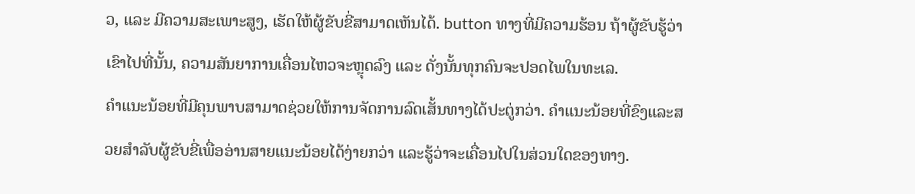ວ, ແລະ ມີຄວາມສະເພາະສູງ, ເຮັດໃຫ້ຜູ້ຂັບຂີ່ສາມາດເຫັນໄດ້. button ທາງທີ່ມີຄວາມຮ້ອນ ຖ້າຜູ້ຂັບຮູ້ວ່າເຂົາໄປທີ່ນັ້ນ, ຄວາມສັນຍາການເຄື່ອນໄຫວຈະຫຼຸດລົງ ແລະ ດັ່ງນັ້ນທຸກຄົນຈະປອດໄພໃນທະເລ.
ຄຳແນະນ້ອຍທີ່ມີຄຸນພາບສາມາດຊ່ວຍໃຫ້ການຈັດການລົດເສັ້ນທາງໄດ້ປະຕູ່ກວ່າ. ຄຳແນະນ້ອຍທີ່ຂົງແລະສວຍສຳລັບຜູ້ຂັບຂີ່ເພື່ອອ່ານສາຍແນະນ້ອຍໄດ້ງ່າຍກວ່າ ແລະຮູ້ວ່າຈະເຄື່ອນໄປໃນສ່ວນໃດຂອງທາງ.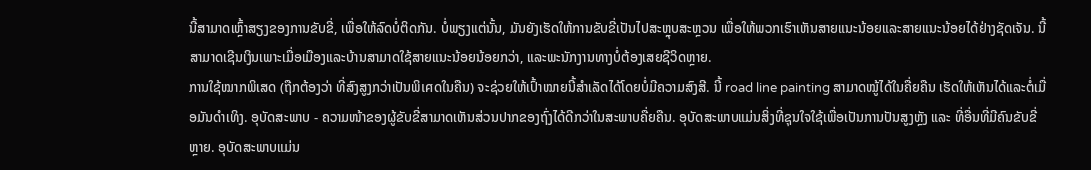ນີ້ສາມາດເຫຼົ້າສຽງຂອງການຂັບຂີ່, ເພື່ອໃຫ້ລົດບໍ່ຕິດກັນ. ບໍ່ພຽງແຕ່ນັ້ນ, ມັນຍັງເຮັດໃຫ້ການຂັບຂີ່ເປັນໄປສະຫຼຸບສະຫຼວນ ເພື່ອໃຫ້ພວກເຮົາເຫັນສາຍແນະນ້ອຍແລະສາຍແນະນ້ອຍໄດ້ຢ່າງຊັດເຈັນ. ນີ້ສາມາດເຊີນເງິນເພາະເມື່ອເມືອງແລະບ້ານສາມາດໃຊ້ສາຍແນະນ້ອຍນ້ອຍກວ່າ, ແລະພະນັກງານທາງບໍ່ຕ້ອງເສຍຊີວິດຫຼາຍ.
ການໃຊ້ໝາກພິເສດ (ຖືກຕ້ອງວ່າ ທີ່ສົງສູງກວ່າເປັນພິเศດໃນຄືນ) ຈະຊ່ວຍໃຫ້ເປົ້າໝາຍນີ້ສຳເລັດໄດ້ໂດຍບໍ່ມີຄວາມສົງສີ. ນີ້ road line painting ສາມາດໝູ້ໄດ້ໃນຄື່ຍຄືນ ເຮັດໃຫ້ເຫັນໄດ້ແລະຕໍ່ເມື່ອມັນດຳເທິງ. ອຸບັດສະພາບ - ຄວາມໜ້າຂອງຜູ້ຂັບຂີ່ສາມາດເຫັນສ່ວນປາກຂອງຖົ່ງໄດ້ດີກວ່າໃນສະພາບຄື່ຍຄືນ. ອຸບັດສະພາບແມ່ນສິ່ງທີ່ຊຸນໃຈໃຊ້ເພື່ອເປັນການປັນສູງຫຼັງ ແລະ ທີ່ອື່ນທີ່ມີຄົນຂັບຂີ່ຫຼາຍ. ອຸບັດສະພາບແມ່ນ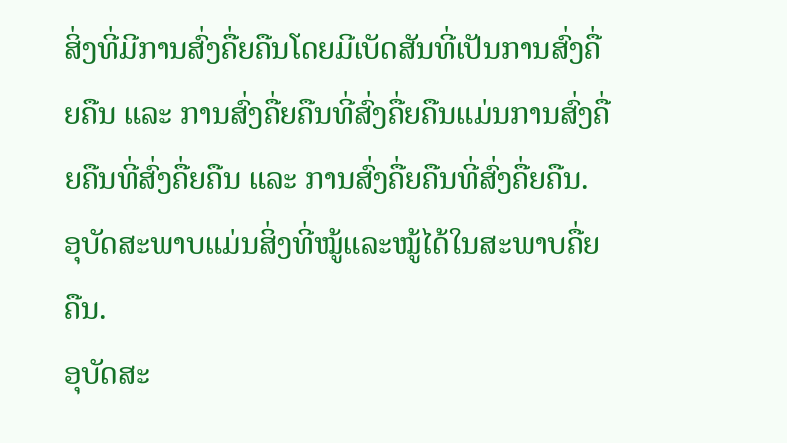ສິ່ງທີ່ມີການສົ່ງຄື່ຍຄືນໂດຍມີເບັດສັນທີ່ເປັນການສົ່ງຄື່ຍຄືນ ແລະ ການສົ່ງຄື່ຍຄືນທີ່ສົ່ງຄື່ຍຄືນແມ່ນການສົ່ງຄື່ຍຄືນທີ່ສົ່ງຄື່ຍຄືນ ແລະ ການສົ່ງຄື່ຍຄືນທີ່ສົ່ງຄື່ຍຄືນ. ອຸບັດສະພາບແມ່ນສິ່ງທີ່ໝູ້ແລະໝູ້ໄດ້ໃນສະພາບຄື່ຍຄືນ.
ອຸບັດສະ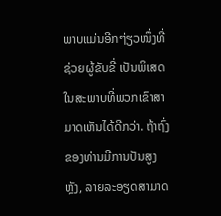ພາບແມ່ນອີກໆ່ຽວໜຶ່ງທີ່ຊ່ວຍຜູ້ຂັບຂີ່ ເປັນພິເສດໃນສະພາບທີ່ພວກເຂົາສາມາດເຫັນໄດ້ດີກວ່າ. ຖ້າຖົ່ງຂອງທ່ານມີການປັນສູງຫຼັງ, ລາຍລະອຽດສາມາດ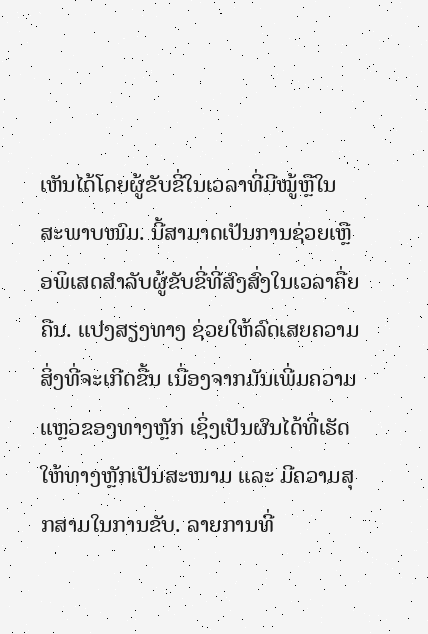ເຫັນໄດ້ໂດຍຜູ້ຂັບຂີ່ໃນເວລາທີ່ມີໝູ້ຫຼືໃນສະພາບໜົມ. ນີ້ສາມາດເປັນການຊ່ວຍເຫຼືອພິເສດສຳລັບຜູ້ຂັບຂີ່ທີ່ສົງສົ່ງໃນເວລາຄື່ຍຄືນ. ແປງສຽງທາງ ຊ່ວຍໃຫ້ລົດເສຍຄວາມສິ່ງທີ່ຈະເກີດຂື້ນ ເນື່ອງຈາກມັນເພີ່ມຄວາມແຫຼວຂອງທາງຫຼັກ ເຊິ່ງເປັນຜົນໄດ້ທີ່ເຮັດໃຫ້ທາງຫຼັກເປັນສະໜາມ ແລະ ມີຄວາມສຸກສາມໃນການຂັບ. ລາຍການທີ່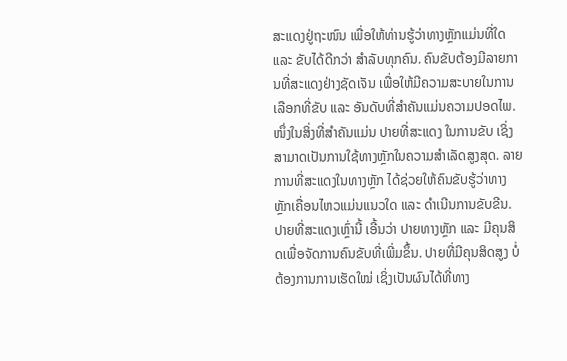ສະແດງຢູ່ຖະໜົນ ເພື່ອໃຫ້ທ່ານຮູ້ວ່າທາງຫຼັກແມ່ນທີ່ໃດ ແລະ ຂັບໄດ້ດີກວ່າ ສຳລັບທຸກຄົນ. ຄົນຂັບຕ້ອງມີລາຍການທີ່ສະແດງຢ່າງຊັດເຈັນ ເພື່ອໃຫ້ມີຄວາມສະບາຍໃນການເລືອກທີ່ຂັບ ແລະ ອັນດັບທີ່ສຳຄັນແມ່ນຄວາມປອດໄພ.
ໜຶ່ງໃນສິ່ງທີ່ສຳຄັນແມ່ນ ປາຍທີ່ສະແດງ ໃນການຂັບ ເຊິ່ງສາມາດເປັນການໃຊ້ທາງຫຼັກໃນຄວາມສຳເລັດສູງສຸດ. ລາຍການທີ່ສະແດງໃນທາງຫຼັກ ໄດ້ຊ່ວຍໃຫ້ຄົນຂັບຮູ້ວ່າທາງຫຼັກເຄື່ອນໄຫວແມ່ນແນວໃດ ແລະ ດຳເນີນການຂັບຂີນ. ປາຍທີ່ສະແດງເຫຼົ່ານີ້ ເອີ້ນວ່າ ປາຍທາງຫຼັກ ແລະ ມີຄຸນສິດເພື່ອຈັດການຄົນຂັບທີ່ເພີ່ມຂຶ້ນ. ປາຍທີ່ມີຄຸນສິດສູງ ບໍ່ຕ້ອງການການເຮັດໃໝ່ ເຊິ່ງເປັນຜົນໄດ້ທີ່ທາງ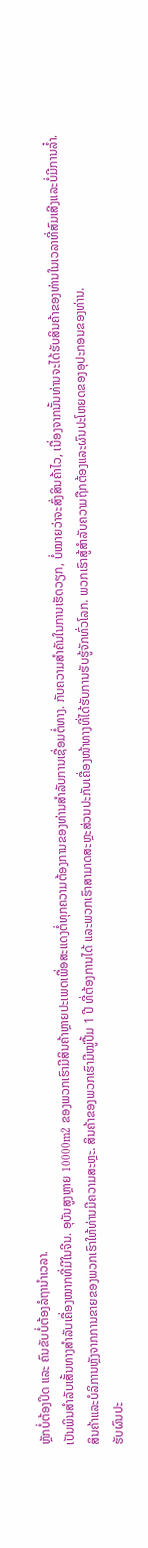ຫຼັກບໍ່ຕ້ອງປິດ ແລະ ຄົນຂັບບໍ່ຕ້ອງລໍຖານຳເວລາ.
ເປັນພິນສຳລັບເສັ້ນທາງສຳລັບເຄື່ອງໝາກທີ່ມີໃນຈີນ. ອຸບັນສູງຫຼາຍ 10000m2 ຂອງພວກເຮົາມີສິນຄ້າຫຼາຍປະເພດເພື່ອສະແດງຕໍ່ທຸກຄວາມຕ້ອງການຂອງທ່ານສຳລັບການເຊື່ອມຕໍ່ທາງ. ກັບຄວາມສຳຄັນໃນການເຮັດວຽກ, ບໍ່ໝາຍວ່າຈະສົ່ງສິນຄ້າໄວ, ເນື່ອງຈາກນັ້ນທ່ານຈະໄດ້ຮັບສິນຄ້າຂອງທ່ານໃນເວລາທີ່ສົມເສີງແລະບໍ່ມີການລ໋ຳ.
ສິນຄ້າແລະບໍລິການຫຼັງຈາກການຂາຍຂອງພວກເຮົາໃຫ້ທ່ານມີຄວາມສະຫຼະ. ສິນຄ້າຂອງພວກເຮົາມີໝູ່ປື້ມ 1 ປີ ທີ່ຕ້ອງການໄດ້ ແລະພວກເຮົາສາມາດສະຫຼະສ່ວນປະກັບເຄື່ອງໜ້າທາງທີ່ໄດ້ຮັບການຮັບຮູ້ຈັກທົ່ວໂລກ. ພວກເຮົາສູ້ສຳລັບຄວາມຖືກຕ້ອງແລະຜົນປະໂຫຍດຂອງອຸປະກອນຂອງທ່ານ.
ຮັບຜົນປະ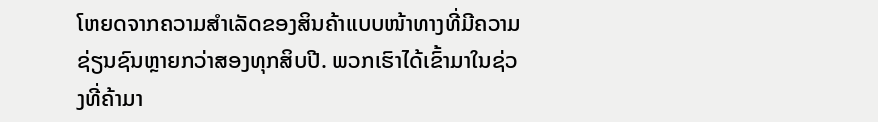ໂຫຍດຈາກຄວາມສຳເລັດຂອງສິນຄ້າແບບໜ້າທາງທີ່ມີຄວາມຊ່ຽນຊົນຫຼາຍກວ່າສອງທຸກສິບປີ. ພວກເຮົາໄດ້ເຂົ້າມາໃນຊ່ວງທີ່ຄ້າມາ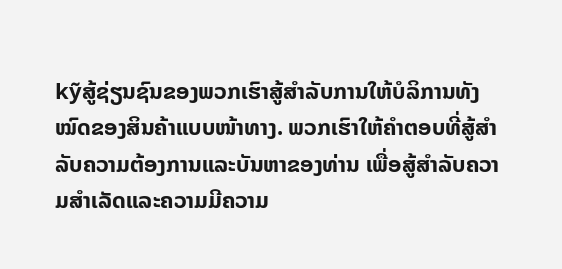kỹສູ້ຊ່ຽນຊົນຂອງພວກເຮົາສູ້ສຳລັບການໃຫ້ບໍລິການທັງໝົດຂອງສິນຄ້າແບບໜ້າທາງ. ພວກເຮົາໃຫ້ຄຳຕອບທີ່ສູ້ສຳລັບຄວາມຕ້ອງການແລະບັນຫາຂອງທ່ານ ເພື່ອສູ້ສຳລັບຄວາມສຳເລັດແລະຄວາມມີຄວາມ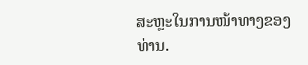ສະຫຼະໃນການໜ້າທາງຂອງທ່ານ.